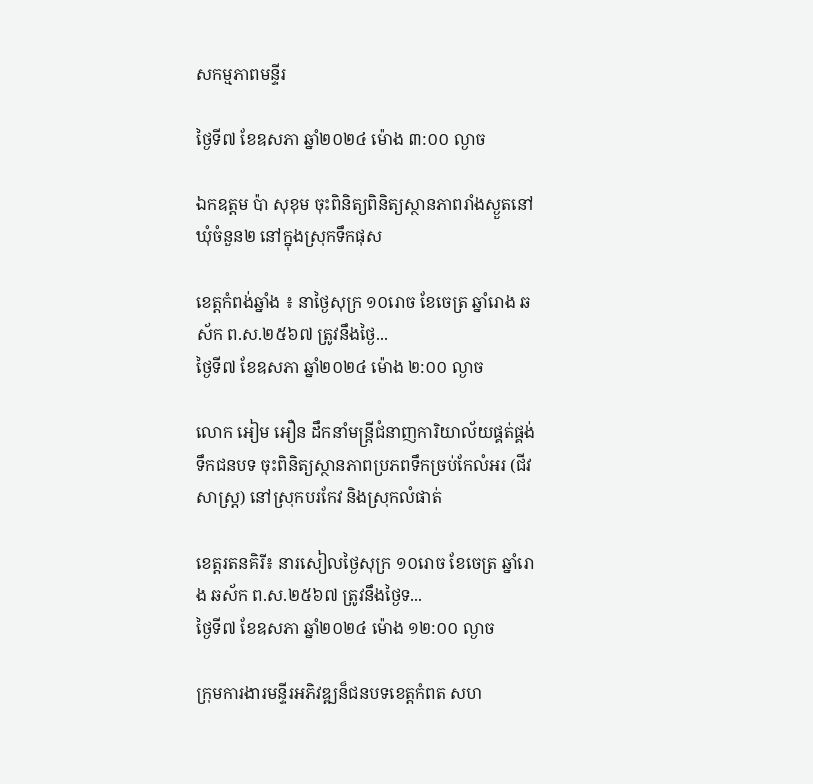សកម្មភាពមន្ទីរ

ថ្ងៃទី៧ ខែឧសភា ឆ្នាំ២០២៤ ម៉ោង ៣:០០ ល្ងាច

ឯកឧត្តម ប៉ា សុខុម ចុះពិនិត្យពិនិត្យស្ថានភាពរាំងស្ងួតនៅឃុំចំនួន២ នៅក្នុងស្រុកទឹកផុស

ខេត្តកំពង់ឆ្នាំង ៖ នាថ្ងៃសុក្រ ១០រោច ខែចេត្រ ឆ្នាំរោង ឆស័ក ព.ស.២៥៦៧ ត្រូវនឹងថ្ងៃ...
ថ្ងៃទី៧ ខែឧសភា ឆ្នាំ២០២៤ ម៉ោង ២:០០ ល្ងាច

លោក អៀម អឿន ដឹកនាំមន្រ្តីជំនាញការិយាល័យផ្គត់ផ្គង់ទឹកជនបទ ចុះពិនិត្យស្ថានភាពប្រភពទឹកច្រប់កែលំអរ (ជីវសាស្រ្ត) នៅស្រុកបរកែវ និងស្រុកលំផាត់

ខេត្តរតនគិរី៖ នារសៀលថ្ងៃសុក្រ ១០រោច ខែចេត្រ ឆ្នាំរោង ឆស័ក ព.ស.២៥៦៧ ត្រូវនឹងថ្ងៃទ...
ថ្ងៃទី៧ ខែឧសភា ឆ្នាំ២០២៤ ម៉ោង ១២:០០ ល្ងាច

ក្រុមការងារមន្ទីរអភិវឌ្ឍន៏ជនបទខេត្តកំពត សហ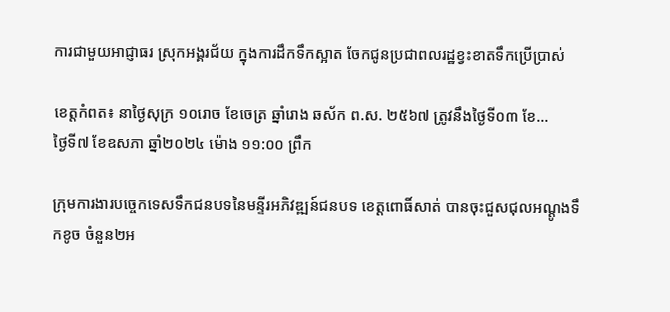ការជាមួយអាជ្ញាធរ ស្រុកអង្គរជ័យ ក្នុងការដឹកទឹកស្អាត ចែកជូនប្រជាពលរដ្ឋខ្វះខាតទឹកប្រើប្រាស់

ខេត្តកំពត៖ នាថ្ងៃសុក្រ ១០រោច ខែចេត្រ ឆ្នាំរោង ឆស័ក ព.ស. ២៥៦៧ ត្រូវនឹងថ្ងៃទី០៣ ខែ...
ថ្ងៃទី៧ ខែឧសភា ឆ្នាំ២០២៤ ម៉ោង ១១:០០ ព្រឹក

ក្រុមការងារបច្ចេកទេសទឹកជនបទនៃមន្ទីរអភិវឌ្ឍន៍ជនបទ ខេត្តពោធិ៍សាត់ បានចុះជួសជុលអណ្ដូងទឹកខូច ចំនួន២អ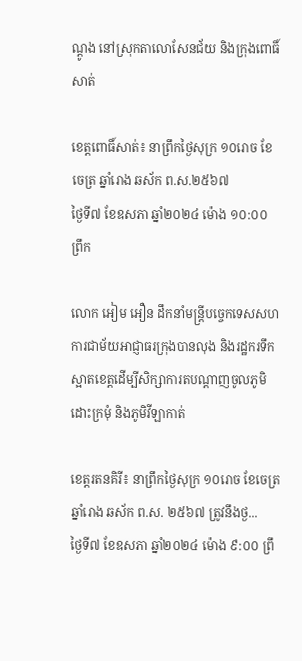ណ្ដូង នៅស្រុកតាលោសែនជ័យ និងក្រុងពោធិ៍សាត់

ខេត្តពោធិ៍សាត់៖ នាព្រឹកថ្ងៃសុក្រ ១០រោច ខែចេត្រ ឆ្នាំរោង ឆស័ក ព.ស.២៥៦៧
ថ្ងៃទី៧ ខែឧសភា ឆ្នាំ២០២៤ ម៉ោង ១០:០០ ព្រឹក

លោក អៀម អឿន ដឹកនាំមន្រ្តីបច្ចេកទេសសហការជាម័យអាជ្ញាធរក្រុងបានលុង និងរដ្ឋករទឹកស្អាតខេត្តដើម្បីសិក្សាការតបណ្ដាញចូលភូមិដោះក្រមុំ និងភូមិវីឡាកាត់

ខេត្តរតនគិរី៖ នាព្រឹកថ្ងៃសុក្រ ១០រោច ខែចេត្រ ឆ្នាំរោង ឆស័ក ព.ស. ២៥៦៧ ត្រូវនឹងថ្ង...
ថ្ងៃទី៧ ខែឧសភា ឆ្នាំ២០២៤ ម៉ោង ៩:០០ ព្រឹ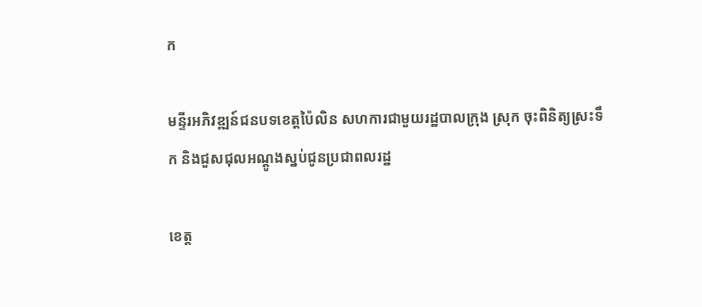ក

មន្ទីរអភិវឌ្ឍន៍ជនបទខេត្តប៉ៃលិន សហការជាមួយរដ្ឋបាលក្រុង ស្រុក ចុះពិនិត្យស្រះទឹក និងជួសជុលអណ្ដូងស្នប់ជូនប្រជាពលរដ្ឋ

ខេត្ត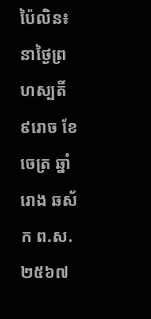ប៉ៃលិន៖ នាថ្ងៃព្រហស្បតិ៍ ៩រោច ខែចេត្រ ឆ្នាំរោង ឆស័ក ព.ស.២៥៦៧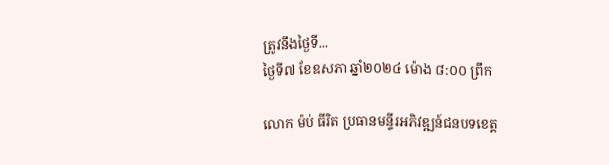ត្រូវនឹងថ្ងៃទី...
ថ្ងៃទី៧ ខែឧសភា ឆ្នាំ២០២៤ ម៉ោង ៨:០០ ព្រឹក

លោក ម៉ប់ ធីរិត ប្រធានមន្ទីរអភិវឌ្ឍន៍ជនបទខេត្ត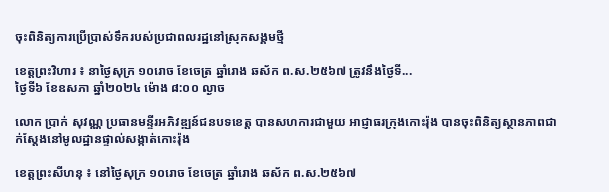ចុះពិនិត្យការប្រើប្រាស់ទឹករបស់ប្រជាពលរដ្ឋនៅស្រុកសង្គមថ្មី

ខេត្តព្រះវិហារ ៖ នាថ្ងៃសុក្រ ១០រោច ខែចេត្រ ឆ្នាំរោង ឆស័ក ព.ស.២៥៦៧ ត្រូវនឹងថ្ងៃទី...
ថ្ងៃទី៦ ខែឧសភា ឆ្នាំ២០២៤ ម៉ោង ៨:០០ ល្ងាច

លោក ប្រាក់ សុវណ្ណ ប្រធានមន្ទីរអភិវឌ្ឍន៍ជនបទខេត្ត បានសហការជាមួយ អាជ្ញាធរក្រុងកោះរ៉ុង បានចុះពិនិត្យស្ថានភាពជាក់ស្តែងនៅមូលដ្ឋានផ្ទាល់សង្កាត់កោះរ៉ុង

ខេត្តព្រះសីហនុ ៖ នៅថ្ងៃសុក្រ ១០រោច ខែចេត្រ ឆ្នាំរោង ឆស័ក ព.ស.២៥៦៧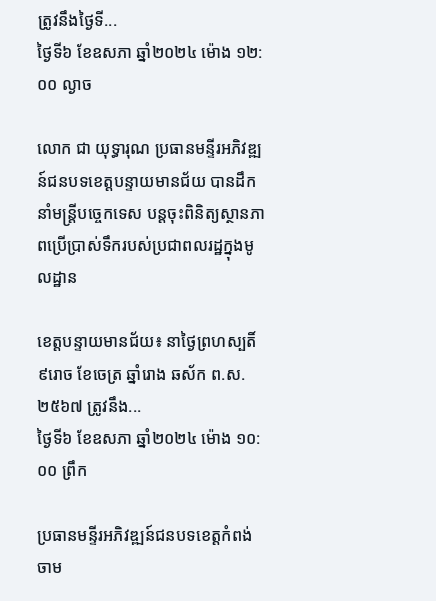ត្រូវនឹងថ្ងៃទី...
ថ្ងៃទី៦ ខែឧសភា ឆ្នាំ២០២៤ ម៉ោង ១២:០០ ល្ងាច

លោក ជា យុទ្ធារុណ ប្រធានមន្ទីរអភិវឌ្ឍន៍ជនបទខេត្តបន្ទាយមានជ័យ បានដឹកនាំមន្ដ្រីបច្ចេកទេស បន្ដចុះពិនិត្យស្ថានភាពប្រើប្រាស់ទឹករបស់ប្រជាពលរដ្ឋក្នុងមូលដ្ឋាន

ខេត្តបន្ទាយមានជ័យ៖ នាថ្ងៃព្រហស្បតិ៍ ៩រោច ខែចេត្រ ឆ្នាំរោង ឆស័ក ព.ស.២៥៦៧ ត្រូវនឹង...
ថ្ងៃទី៦ ខែឧសភា ឆ្នាំ២០២៤ ម៉ោង ១០:០០ ព្រឹក

ប្រធានមន្ទីរអភិវឌ្ឍន៍ជនបទខេត្តកំពង់ចាម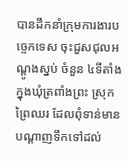បានដឹកនាំក្រុមការងារបច្ចេកទេស ចុះជួសជុលអណ្តូងស្នប់ ចំនួន ៤ទីតាំង ក្នុងឃុំត្រពាំងព្រះ ស្រុកព្រៃឈរ ដែលពុំទាន់មានបណ្តាញទឹកទៅដល់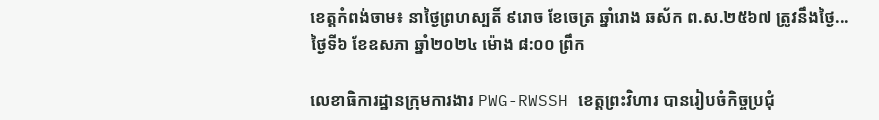ខេត្តកំពង់ចាម៖ នាថ្ងៃព្រហស្បតិ៍ ៩រោច ខែចេត្រ ឆ្នាំរោង ឆស័ក ព.ស.២៥៦៧ ត្រូវនឹងថ្ងៃ...
ថ្ងៃទី៦ ខែឧសភា ឆ្នាំ២០២៤ ម៉ោង ៨:០០ ព្រឹក

លេខាធិការដ្ឋានក្រុមការងារ PWG-RWSSH ខេត្តព្រះវិហារ បានរៀបចំកិច្ចប្រជុំ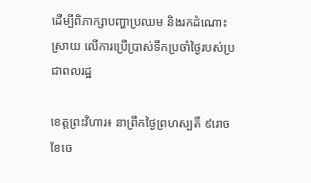ដើម្បីពិភាក្សាបញ្ហាប្រឈម និងរកដំណោះស្រាយ លើការប្រើប្រាស់ទឹកប្រចាំថ្ងៃរបស់ប្រជាពលរដ្ឋ

ខេត្តព្រះវិហារ៖ នាព្រឹកថ្ងៃព្រហស្បតិ៍ ៩រោច ខែចេ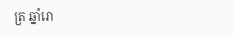ត្រ ឆ្នាំរោ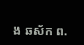ង ឆស័ក ព.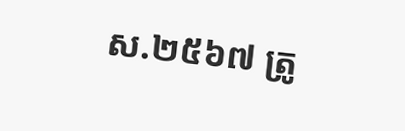ស.២៥៦៧ ត្រូ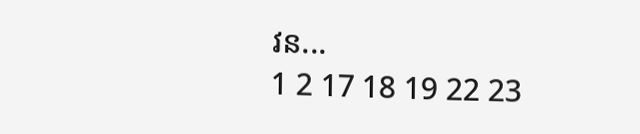វន...
1 2 17 18 19 22 23